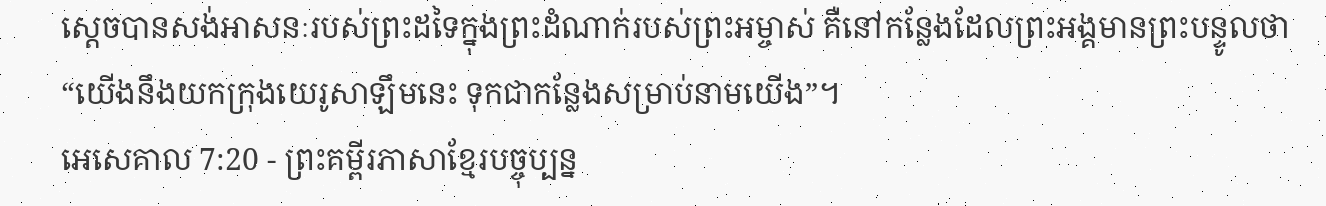ស្ដេចបានសង់អាសនៈរបស់ព្រះដទៃក្នុងព្រះដំណាក់របស់ព្រះអម្ចាស់ គឺនៅកន្លែងដែលព្រះអង្គមានព្រះបន្ទូលថា “យើងនឹងយកក្រុងយេរូសាឡឹមនេះ ទុកជាកន្លែងសម្រាប់នាមយើង”។
អេសេគាល 7:20 - ព្រះគម្ពីរភាសាខ្មែរបច្ចុប្បន្ន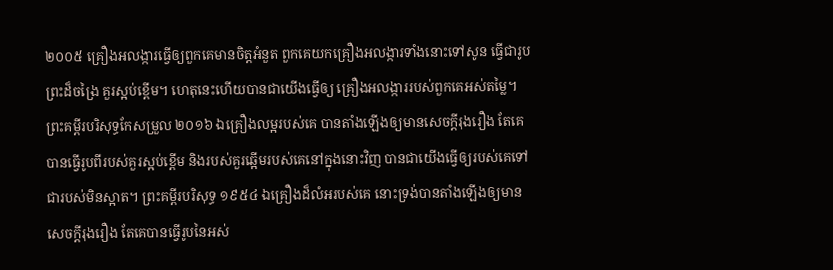២០០៥ គ្រឿងអលង្ការធ្វើឲ្យពួកគេមានចិត្តអំនួត ពួកគេយកគ្រឿងអលង្ការទាំងនោះទៅសូន ធ្វើជារូបព្រះដ៏ចង្រៃ គួរស្អប់ខ្ពើម។ ហេតុនេះហើយបានជាយើងធ្វើឲ្យ គ្រឿងអលង្ការរបស់ពួកគេអស់តម្លៃ។ ព្រះគម្ពីរបរិសុទ្ធកែសម្រួល ២០១៦ ឯគ្រឿងលម្អរបស់គេ បានតាំងឡើងឲ្យមានសេចក្ដីរុងរឿង តែគេបានធ្វើរូបពីរបស់គួរស្អប់ខ្ពើម និងរបស់គួរឆ្អើមរបស់គេនៅក្នុងនោះវិញ បានជាយើងធ្វើឲ្យរបស់គេទៅជារបស់មិនស្អាត។ ព្រះគម្ពីរបរិសុទ្ធ ១៩៥៤ ឯគ្រឿងដ៏លំអរបស់គេ នោះទ្រង់បានតាំងឡើងឲ្យមានសេចក្ដីរុងរឿង តែគេបានធ្វើរូបនៃអស់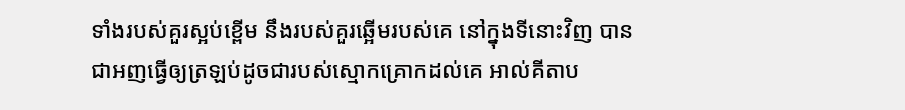ទាំងរបស់គួរស្អប់ខ្ពើម នឹងរបស់គួរឆ្អើមរបស់គេ នៅក្នុងទីនោះវិញ បានជាអញធ្វើឲ្យត្រឡប់ដូចជារបស់ស្មោកគ្រោកដល់គេ អាល់គីតាប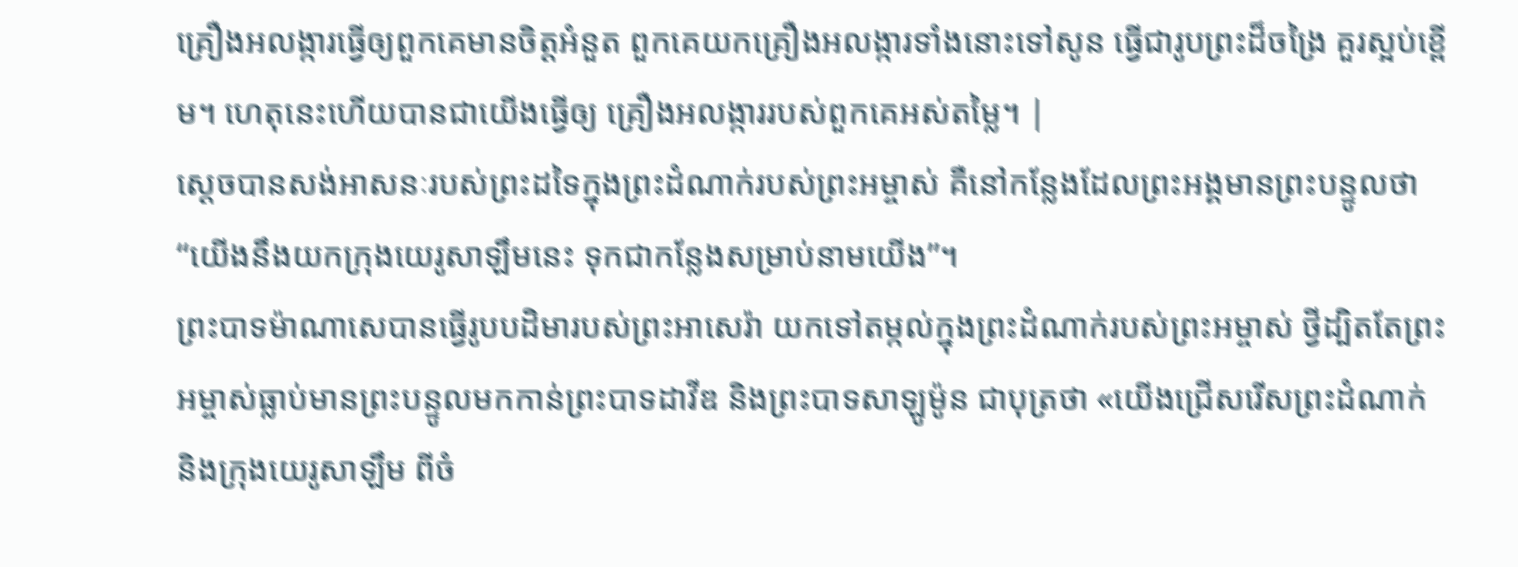គ្រឿងអលង្ការធ្វើឲ្យពួកគេមានចិត្តអំនួត ពួកគេយកគ្រឿងអលង្ការទាំងនោះទៅសូន ធ្វើជារូបព្រះដ៏ចង្រៃ គួរស្អប់ខ្ពើម។ ហេតុនេះហើយបានជាយើងធ្វើឲ្យ គ្រឿងអលង្ការរបស់ពួកគេអស់តម្លៃ។ |
ស្ដេចបានសង់អាសនៈរបស់ព្រះដទៃក្នុងព្រះដំណាក់របស់ព្រះអម្ចាស់ គឺនៅកន្លែងដែលព្រះអង្គមានព្រះបន្ទូលថា “យើងនឹងយកក្រុងយេរូសាឡឹមនេះ ទុកជាកន្លែងសម្រាប់នាមយើង”។
ព្រះបាទម៉ាណាសេបានធ្វើរូបបដិមារបស់ព្រះអាសេរ៉ា យកទៅតម្កល់ក្នុងព្រះដំណាក់របស់ព្រះអម្ចាស់ ថ្វីដ្បិតតែព្រះអម្ចាស់ធ្លាប់មានព្រះបន្ទូលមកកាន់ព្រះបាទដាវីឌ និងព្រះបាទសាឡូម៉ូន ជាបុត្រថា «យើងជ្រើសរើសព្រះដំណាក់ និងក្រុងយេរូសាឡឹម ពីចំ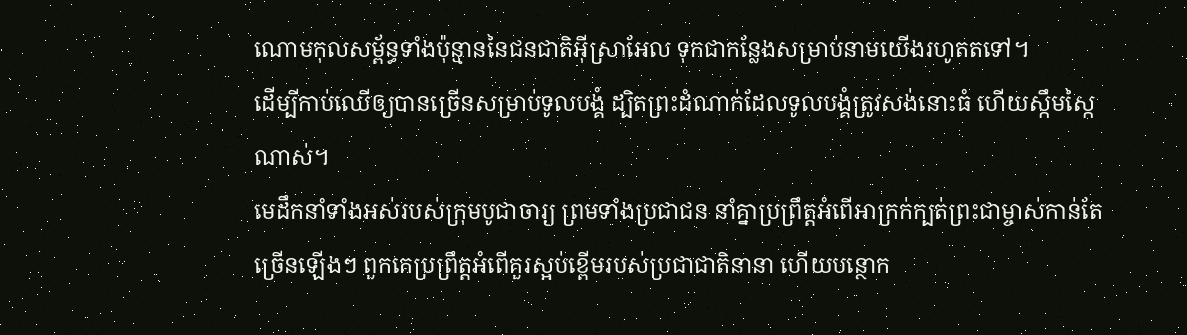ណោមកុលសម្ព័ន្ធទាំងប៉ុន្មាននៃជនជាតិអ៊ីស្រាអែល ទុកជាកន្លែងសម្រាប់នាមយើងរហូតតទៅ។
ដើម្បីកាប់ឈើឲ្យបានច្រើនសម្រាប់ទូលបង្គំ ដ្បិតព្រះដំណាក់ដែលទូលបង្គំត្រូវសង់នោះធំ ហើយស្កឹមស្កៃណាស់។
មេដឹកនាំទាំងអស់របស់ក្រុមបូជាចារ្យ ព្រមទាំងប្រជាជន នាំគ្នាប្រព្រឹត្តអំពើអាក្រក់ក្បត់ព្រះជាម្ចាស់កាន់តែច្រើនឡើងៗ ពួកគេប្រព្រឹត្តអំពើគួរស្អប់ខ្ពើមរបស់ប្រជាជាតិនានា ហើយបន្ថោក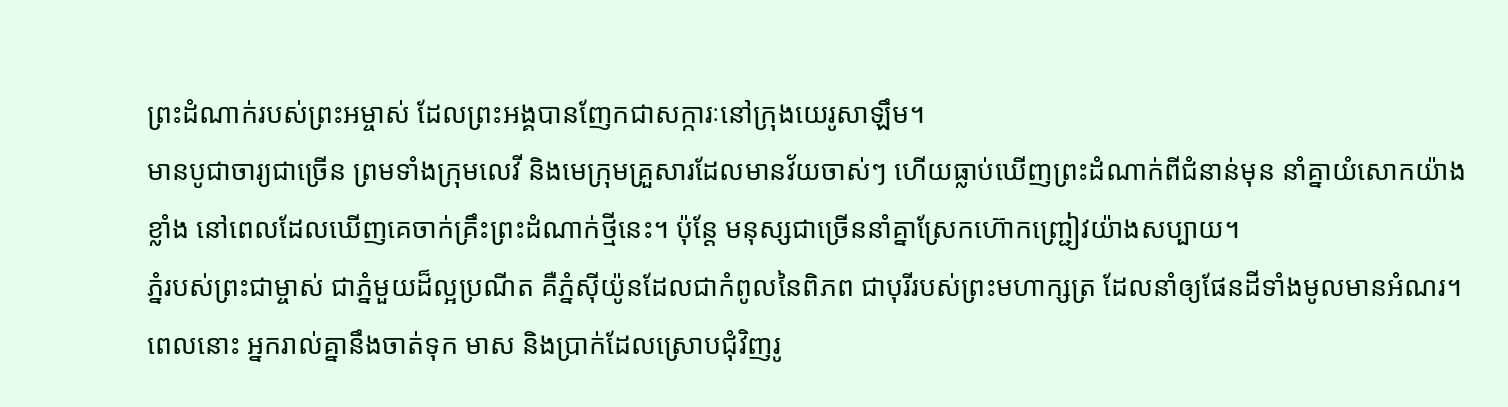ព្រះដំណាក់របស់ព្រះអម្ចាស់ ដែលព្រះអង្គបានញែកជាសក្ការៈនៅក្រុងយេរូសាឡឹម។
មានបូជាចារ្យជាច្រើន ព្រមទាំងក្រុមលេវី និងមេក្រុមគ្រួសារដែលមានវ័យចាស់ៗ ហើយធ្លាប់ឃើញព្រះដំណាក់ពីជំនាន់មុន នាំគ្នាយំសោកយ៉ាងខ្លាំង នៅពេលដែលឃើញគេចាក់គ្រឹះព្រះដំណាក់ថ្មីនេះ។ ប៉ុន្តែ មនុស្សជាច្រើននាំគ្នាស្រែកហ៊ោកញ្ជ្រៀវយ៉ាងសប្បាយ។
ភ្នំរបស់ព្រះជាម្ចាស់ ជាភ្នំមួយដ៏ល្អប្រណីត គឺភ្នំស៊ីយ៉ូនដែលជាកំពូលនៃពិភព ជាបុរីរបស់ព្រះមហាក្សត្រ ដែលនាំឲ្យផែនដីទាំងមូលមានអំណរ។
ពេលនោះ អ្នករាល់គ្នានឹងចាត់ទុក មាស និងប្រាក់ដែលស្រោបជុំវិញរូ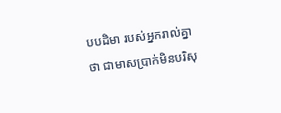បបដិមា របស់អ្នករាល់គ្នាថា ជាមាសប្រាក់មិនបរិសុ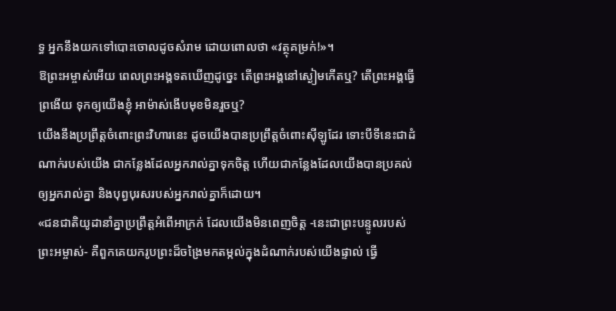ទ្ធ អ្នកនឹងយកទៅបោះចោលដូចសំរាម ដោយពោលថា «វត្ថុគម្រក់!»។
ឱព្រះអម្ចាស់អើយ ពេលព្រះអង្គទតឃើញដូច្នេះ តើព្រះអង្គនៅស្ងៀមកើតឬ? តើព្រះអង្គធ្វើព្រងើយ ទុកឲ្យយើងខ្ញុំ អាម៉ាស់ងើបមុខមិនរួចឬ?
យើងនឹងប្រព្រឹត្តចំពោះព្រះវិហារនេះ ដូចយើងបានប្រព្រឹត្តចំពោះស៊ីឡូដែរ ទោះបីទីនេះជាដំណាក់របស់យើង ជាកន្លែងដែលអ្នករាល់គ្នាទុកចិត្ត ហើយជាកន្លែងដែលយើងបានប្រគល់ឲ្យអ្នករាល់គ្នា និងបុព្វបុរសរបស់អ្នករាល់គ្នាក៏ដោយ។
«ជនជាតិយូដានាំគ្នាប្រព្រឹត្តអំពើអាក្រក់ ដែលយើងមិនពេញចិត្ត -នេះជាព្រះបន្ទូលរបស់ព្រះអម្ចាស់- គឺពួកគេយករូបព្រះដ៏ចង្រៃមកតម្កល់ក្នុងដំណាក់របស់យើងផ្ទាល់ ធ្វើ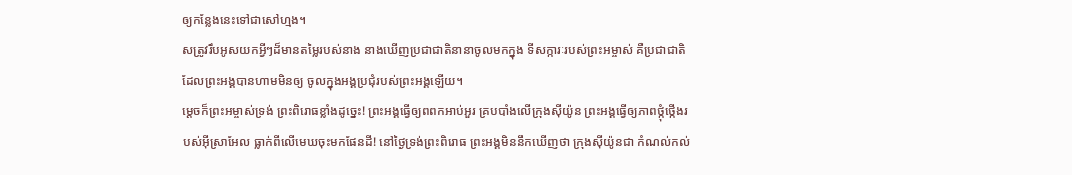ឲ្យកន្លែងនេះទៅជាសៅហ្មង។
សត្រូវរឹបអូសយកអ្វីៗដ៏មានតម្លៃរបស់នាង នាងឃើញប្រជាជាតិនានាចូលមកក្នុង ទីសក្ការៈរបស់ព្រះអម្ចាស់ គឺប្រជាជាតិដែលព្រះអង្គបានហាមមិនឲ្យ ចូលក្នុងអង្គប្រជុំរបស់ព្រះអង្គឡើយ។
ម្ដេចក៏ព្រះអម្ចាស់ទ្រង់ ព្រះពិរោធខ្លាំងដូច្នេះ! ព្រះអង្គធ្វើឲ្យពពកអាប់អួរ គ្របបាំងលើក្រុងស៊ីយ៉ូន ព្រះអង្គធ្វើឲ្យភាពថ្កុំថ្កើងរបស់អ៊ីស្រាអែល ធ្លាក់ពីលើមេឃចុះមកផែនដី! នៅថ្ងៃទ្រង់ព្រះពិរោធ ព្រះអង្គមិននឹកឃើញថា ក្រុងស៊ីយ៉ូនជា កំណល់កល់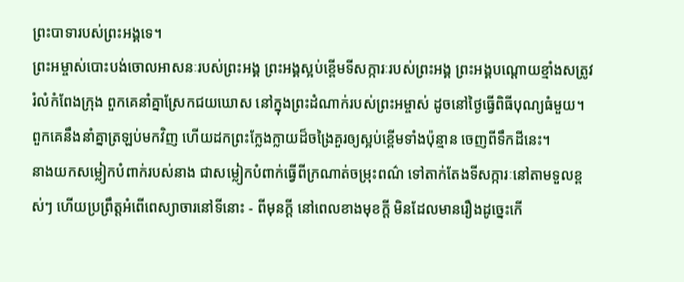ព្រះបាទារបស់ព្រះអង្គទេ។
ព្រះអម្ចាស់បោះបង់ចោលអាសនៈរបស់ព្រះអង្គ ព្រះអង្គស្អប់ខ្ពើមទីសក្ការៈរបស់ព្រះអង្គ ព្រះអង្គបណ្ដោយខ្មាំងសត្រូវរំលំកំពែងក្រុង ពួកគេនាំគ្នាស្រែកជយឃោស នៅក្នុងព្រះដំណាក់របស់ព្រះអម្ចាស់ ដូចនៅថ្ងៃធ្វើពិធីបុណ្យធំមួយ។
ពួកគេនឹងនាំគ្នាត្រឡប់មកវិញ ហើយដកព្រះក្លែងក្លាយដ៏ចង្រៃគួរឲ្យស្អប់ខ្ពើមទាំងប៉ុន្មាន ចេញពីទឹកដីនេះ។
នាងយកសម្លៀកបំពាក់របស់នាង ជាសម្លៀកបំពាក់ធ្វើពីក្រណាត់ចម្រុះពណ៌ ទៅតាក់តែងទីសក្ការៈនៅតាមទួលខ្ពស់ៗ ហើយប្រព្រឹត្តអំពើពេស្យាចារនៅទីនោះ - ពីមុនក្ដី នៅពេលខាងមុខក្ដី មិនដែលមានរឿងដូច្នេះកើ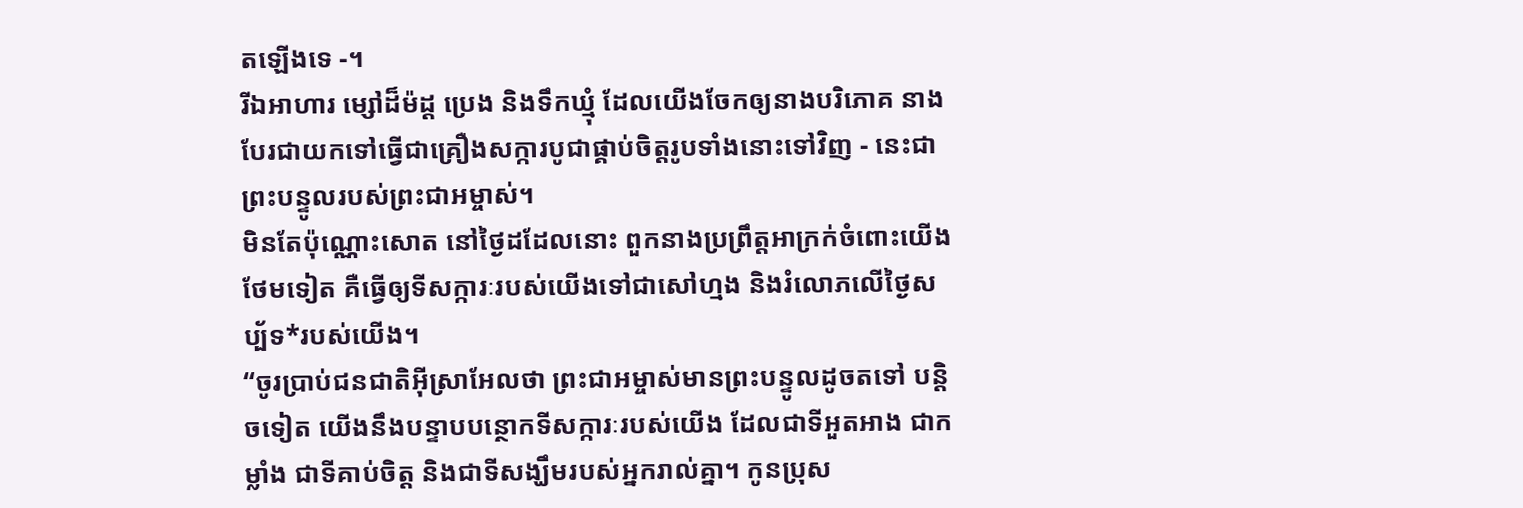តឡើងទេ -។
រីឯអាហារ ម្សៅដ៏ម៉ដ្ដ ប្រេង និងទឹកឃ្មុំ ដែលយើងចែកឲ្យនាងបរិភោគ នាងបែរជាយកទៅធ្វើជាគ្រឿងសក្ការបូជាផ្គាប់ចិត្តរូបទាំងនោះទៅវិញ - នេះជាព្រះបន្ទូលរបស់ព្រះជាអម្ចាស់។
មិនតែប៉ុណ្ណោះសោត នៅថ្ងៃដដែលនោះ ពួកនាងប្រព្រឹត្តអាក្រក់ចំពោះយើងថែមទៀត គឺធ្វើឲ្យទីសក្ការៈរបស់យើងទៅជាសៅហ្មង និងរំលោភលើថ្ងៃសប្ប័ទ*របស់យើង។
“ចូរប្រាប់ជនជាតិអ៊ីស្រាអែលថា ព្រះជាអម្ចាស់មានព្រះបន្ទូលដូចតទៅ បន្តិចទៀត យើងនឹងបន្ទាបបន្ថោកទីសក្ការៈរបស់យើង ដែលជាទីអួតអាង ជាកម្លាំង ជាទីគាប់ចិត្ត និងជាទីសង្ឃឹមរបស់អ្នករាល់គ្នា។ កូនប្រុស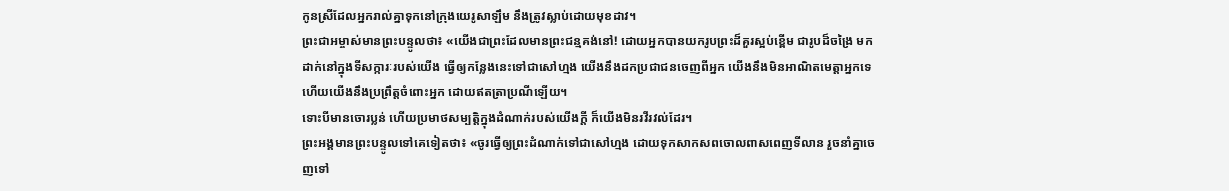កូនស្រីដែលអ្នករាល់គ្នាទុកនៅក្រុងយេរូសាឡឹម នឹងត្រូវស្លាប់ដោយមុខដាវ។
ព្រះជាអម្ចាស់មានព្រះបន្ទូលថា៖ «យើងជាព្រះដែលមានព្រះជន្មគង់នៅ! ដោយអ្នកបានយករូបព្រះដ៏គួរស្អប់ខ្ពើម ជារូបដ៏ចង្រៃ មកដាក់នៅក្នុងទីសក្ការៈរបស់យើង ធ្វើឲ្យកន្លែងនេះទៅជាសៅហ្មង យើងនឹងដកប្រជាជនចេញពីអ្នក យើងនឹងមិនអាណិតមេត្តាអ្នកទេ ហើយយើងនឹងប្រព្រឹត្តចំពោះអ្នក ដោយឥតត្រាប្រណីឡើយ។
ទោះបីមានចោរប្លន់ ហើយប្រមាថសម្បត្តិក្នុងដំណាក់របស់យើងក្ដី ក៏យើងមិនរវីរវល់ដែរ។
ព្រះអង្គមានព្រះបន្ទូលទៅគេទៀតថា៖ «ចូរធ្វើឲ្យព្រះដំណាក់ទៅជាសៅហ្មង ដោយទុកសាកសពចោលពាសពេញទីលាន រួចនាំគ្នាចេញទៅ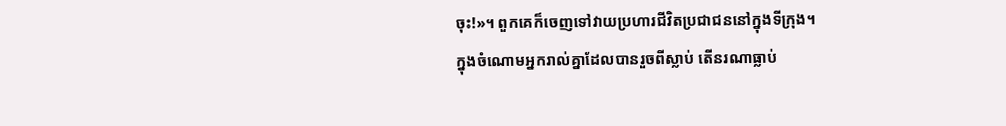ចុះ!»។ ពួកគេក៏ចេញទៅវាយប្រហារជីវិតប្រជាជននៅក្នុងទីក្រុង។
ក្នុងចំណោមអ្នករាល់គ្នាដែលបានរួចពីស្លាប់ តើនរណាធ្លាប់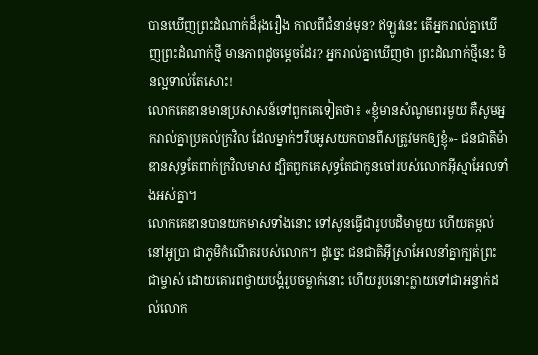បានឃើញព្រះដំណាក់ដ៏រុងរឿង កាលពីជំនាន់មុន? ឥឡូវនេះ តើអ្នករាល់គ្នាឃើញព្រះដំណាក់ថ្មី មានភាពដូចម្ដេចដែរ? អ្នករាល់គ្នាឃើញថា ព្រះដំណាក់ថ្មីនេះ មិនល្អទាល់តែសោះ!
លោកគេឌានមានប្រសាសន៍ទៅពួកគេទៀតថា៖ «ខ្ញុំមានសំណូមពរមួយ គឺសូមអ្នករាល់គ្នាប្រគល់ក្រវិល ដែលម្នាក់ៗរឹបអូសយកបានពីសត្រូវមកឲ្យខ្ញុំ»- ជនជាតិម៉ាឌានសុទ្ធតែពាក់ក្រវិលមាស ដ្បិតពួកគេសុទ្ធតែជាកូនចៅរបស់លោកអ៊ីស្មាអែលទាំងអស់គ្នា។
លោកគេឌានបានយកមាសទាំងនោះ ទៅសូនធ្វើជារូបបដិមាមួយ ហើយតម្កល់នៅអូប្រា ជាភូមិកំណើតរបស់លោក។ ដូច្នេះ ជនជាតិអ៊ីស្រាអែលនាំគ្នាក្បត់ព្រះជាម្ចាស់ ដោយគោរពថ្វាយបង្គំរូបចម្លាក់នោះ ហើយរូបនោះក្លាយទៅជាអន្ទាក់ដល់លោក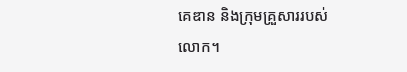គេឌាន និងក្រុមគ្រួសាររបស់លោក។